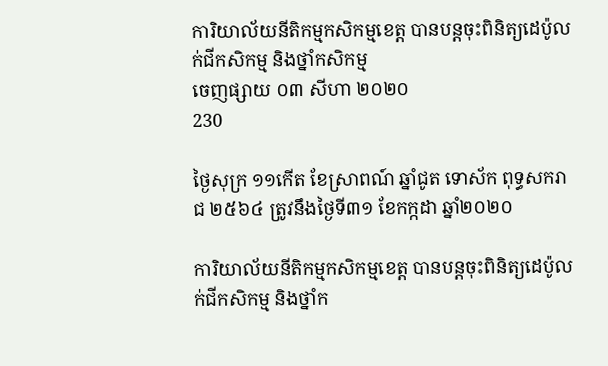ការិយាល័យនីតិកម្មកសិកម្មខេត្ត បានបន្តចុះពិនិត្យដេប៉ូលក់ជីកសិកម្ម និងថ្នាំកសិកម្ម
ចេញផ្សាយ ០៣ សីហា ២០២០
230

ថ្ងៃសុក្រ ១១កើត ខែស្រាពណ៍ ឆ្នាំជូត ទោស័ក ពុទ្ធសករាជ ២៥៦៤ ត្រូវនឹងថ្ងៃទី៣១ ខែកក្កដា ឆ្នាំ២០២០

ការិយាល័យនីតិកម្មកសិកម្មខេត្ត បានបន្តចុះពិនិត្យដេប៉ូលក់ជីកសិកម្ម និងថ្នាំក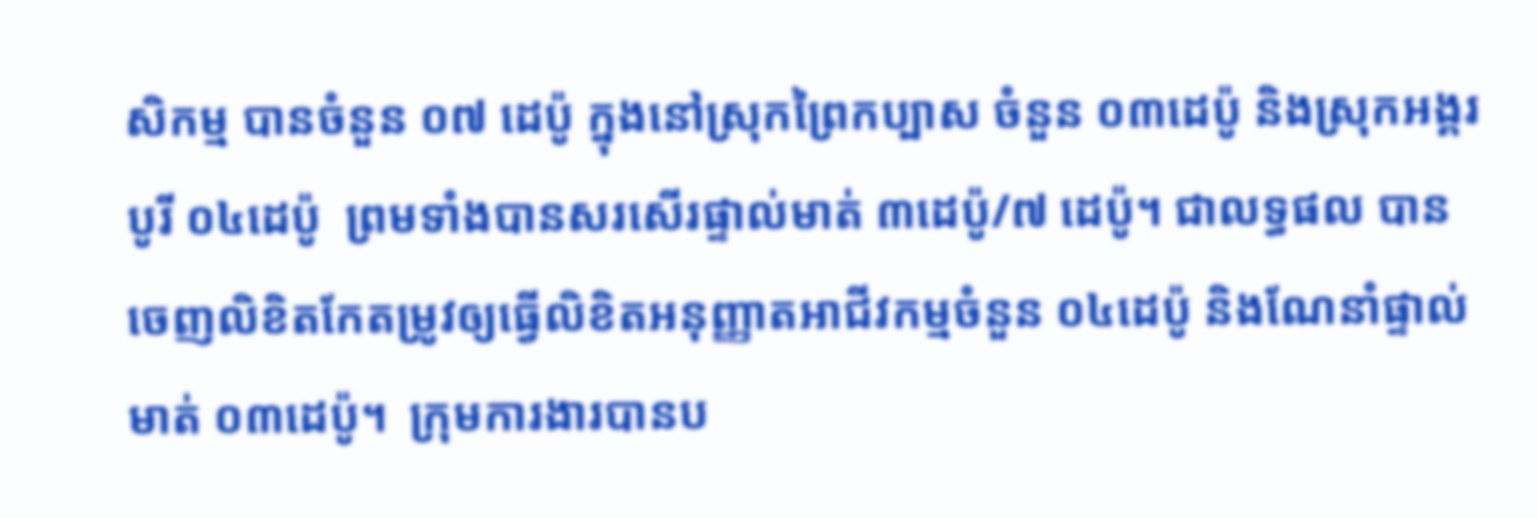សិកម្ម បានចំនួន ០៧ ដេប៉ូ ក្នុងនៅស្រុកព្រៃកប្បាស ចំនួន ០៣ដេប៉ូ និងស្រុកអង្គរបូរី ០៤ដេប៉ូ  ព្រមទាំងបានសរសើរផ្ទាល់មាត់ ៣ដេប៉ូ/៧ ដេប៉ូ។ ជាលទ្ធផល បានចេញលិខិតកែតម្រូវឲ្យធ្វើលិខិតអនុញ្ញាតអាជីវកម្មចំនួន ០៤ដេប៉ូ និងណែនាំផ្ទាល់មាត់ ០៣ដេប៉ូ។  ក្រុមការងារបានប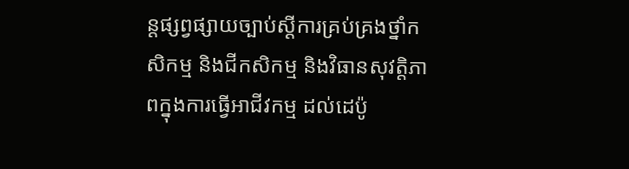ន្តផ្សព្វផ្សាយច្បាប់ស្ដីការគ្រប់គ្រងថ្នាំកសិកម្ម និងជីកសិកម្ម និងវិធានសុវត្តិភាពក្នុងការធ្វើអាជីវកម្ម ដល់ដេប៉ូ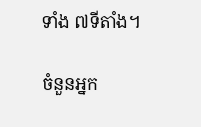ទាំង ៧ទីតាំង។

ចំនួនអ្នក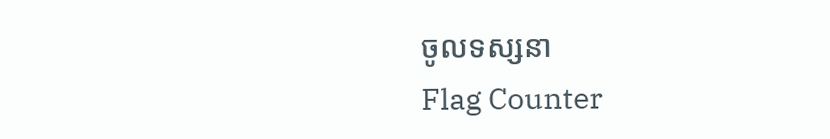ចូលទស្សនា
Flag Counter